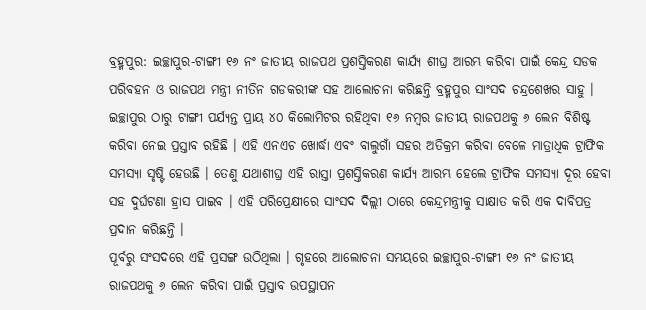ବ୍ରହ୍ମପୁର: ଇଚ୍ଛାପୁର-ଟାଙ୍ଗୀ ୧୬ ନଂ ଜାତୀୟ ରାଜପଥ ପ୍ରଶସ୍ତିକରଣ କାର୍ଯ୍ୟ ଶୀଘ୍ର ଆରମ୍ଭ କରିବା ପାଇଁ କେନ୍ଦ୍ର ସଡକ ପରିବହନ ଓ ରାଜପଥ ମନ୍ତ୍ରୀ ନୀତିନ ଗଡକରୀଙ୍କ ସହ ଆଲୋଚନା କରିଛନ୍ତି ବ୍ରହ୍ମପୁର ସାଂସଦ ଚନ୍ଦ୍ରଶେଖର ସାହୁ । ଇଚ୍ଛାପୁର ଠାରୁ ଟାଙ୍ଗୀ ପର୍ଯ୍ୟନ୍ତ ପ୍ରାୟ ୪୦ କିଲୋମିଟର ରହିଥିବା ୧୬ ନମ୍ବର ଜାତୀୟ ରାଜପଥକୁ ୬ ଲେନ ବିଶିଷ୍ଟ କରିବା ନେଇ ପ୍ରସ୍ତାବ ରହିଛି । ଏହି ଏନଏଚ ଖୋର୍ଦ୍ଧା ଏବଂ ବାଲୁଗାଁ ସହର ଅତିକ୍ରମ କରିବା ବେଳେ ମାତ୍ରାଧିକ ଟ୍ରାଫିକ ସମସ୍ୟା ସୃଷ୍ଟି ହେଉଛି । ତେଣୁ ଯଥାଶୀଘ୍ର ଏହି ରାସ୍ତା ପ୍ରଶସ୍ତିକରଣ କାର୍ଯ୍ୟ ଆରମ୍ଭ ହେଲେ ଟ୍ରାଫିକ ସମସ୍ୟା ଦୂର ହେବା ସହ ଦୁର୍ଘଟଣା ହ୍ରାସ ପାଇବ । ଏହି ପରିପ୍ରେକ୍ଷୀରେ ସାଂସଦ ଦିଲ୍ଲୀ ଠାରେ କେନ୍ଦ୍ରମନ୍ତ୍ରୀକୁ ସାକ୍ଷାତ କରି ଏକ ଦାବିପତ୍ର ପ୍ରଦାନ କରିଛନ୍ତି ।
ପୂର୍ବରୁ ସଂସଦରେ ଏହି ପ୍ରସଙ୍ଗ ଉଠିଥିଲା । ଗୃହରେ ଆଲୋଚନା ସମୟରେ ଇଚ୍ଛାପୁର-ଟାଙ୍ଗୀ ୧୬ ନଂ ଜାତୀୟ ରାଜପଥକୁ ୬ ଲେନ କରିବା ପାଇଁ ପ୍ରସ୍ତାବ ଉପସ୍ଥାପନ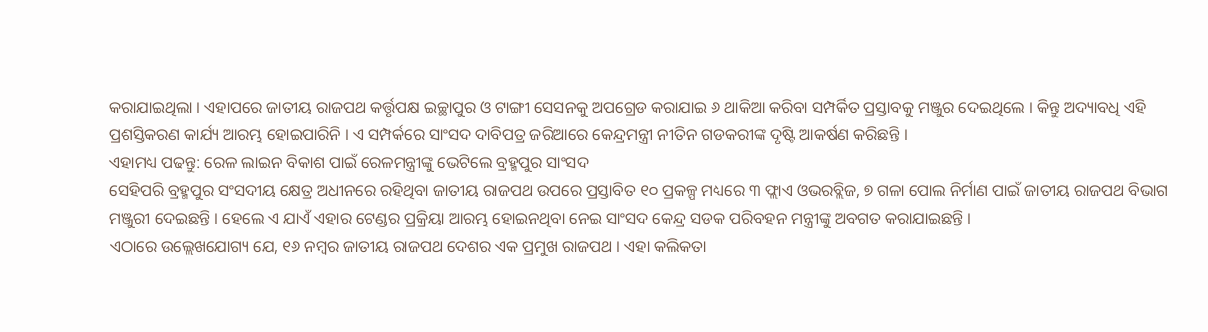କରାଯାଇଥିଲା । ଏହାପରେ ଜାତୀୟ ରାଜପଥ କର୍ତ୍ତୃପକ୍ଷ ଇଚ୍ଛାପୁର ଓ ଟାଙ୍ଗୀ ସେସନକୁ ଅପଗ୍ରେଡ କରାଯାଇ ୬ ଥାକିଆ କରିବା ସମ୍ପର୍କିତ ପ୍ରସ୍ତାବକୁ ମଞ୍ଜୁର ଦେଇଥିଲେ । କିନ୍ତୁ ଅଦ୍ୟାବଧି ଏହି ପ୍ରଶସ୍ତିକରଣ କାର୍ଯ୍ୟ ଆରମ୍ଭ ହୋଇପାରିନି । ଏ ସମ୍ପର୍କରେ ସାଂସଦ ଦାବିପତ୍ର ଜରିଆରେ କେନ୍ଦ୍ରମନ୍ତ୍ରୀ ନୀତିନ ଗଡକରୀଙ୍କ ଦୃଷ୍ଟି ଆକର୍ଷଣ କରିଛନ୍ତି ।
ଏହାମଧ୍ୟ ପଢନ୍ତୁ: ରେଳ ଲାଇନ ବିକାଶ ପାଇଁ ରେଳମନ୍ତ୍ରୀଙ୍କୁ ଭେଟିଲେ ବ୍ରହ୍ମପୁର ସାଂସଦ
ସେହିପରି ବ୍ରହ୍ମପୁର ସଂସଦୀୟ କ୍ଷେତ୍ର ଅଧୀନରେ ରହିଥିବା ଜାତୀୟ ରାଜପଥ ଉପରେ ପ୍ରସ୍ତାବିତ ୧୦ ପ୍ରକଳ୍ପ ମଧ୍ୟରେ ୩ ଫ୍ଲାଏ ଓଭରବ୍ଲିଜ, ୭ ଗଳା ପୋଲ ନିର୍ମାଣ ପାଇଁ ଜାତୀୟ ରାଜପଥ ବିଭାଗ ମଞ୍ଜୁରୀ ଦେଇଛନ୍ତି । ହେଲେ ଏ ଯାଏଁ ଏହାର ଟେଣ୍ଡର ପ୍ରକ୍ରିୟା ଆରମ୍ଭ ହୋଇନଥିବା ନେଇ ସାଂସଦ କେନ୍ଦ୍ର ସଡକ ପରିବହନ ମନ୍ତ୍ରୀଙ୍କୁ ଅବଗତ କରାଯାଇଛନ୍ତି ।
ଏଠାରେ ଉଲ୍ଲେଖଯୋଗ୍ୟ ଯେ, ୧୬ ନମ୍ବର ଜାତୀୟ ରାଜପଥ ଦେଶର ଏକ ପ୍ରମୁଖ ରାଜପଥ । ଏହା କଲିକତା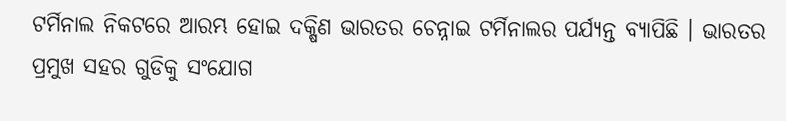ଟର୍ମିନାଲ ନିକଟରେ ଆରମ୍ଭ ହୋଇ ଦକ୍ଷିଣ ଭାରତର ଚେନ୍ନାଇ ଟର୍ମିନାଲର ପର୍ଯ୍ୟନ୍ତ ବ୍ୟାପିଛି । ଭାରତର ପ୍ରମୁଖ ସହର ଗୁଡିକୁ ସଂଯୋଗ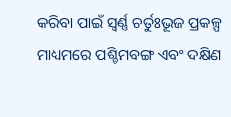କରିବା ପାଇଁ ସ୍ଵର୍ଣ୍ଣ ଚର୍ତୁଃଭୂଜ ପ୍ରକଳ୍ପ ମାଧ୍ୟମରେ ପଶ୍ଚିମବଙ୍ଗ ଏବଂ ଦକ୍ଷିଣ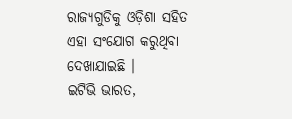ରାଜ୍ୟଗୁଡିକୁ ଓଡ଼ିଶା ସହିତ ଏହା ସଂଯୋଗ କରୁଥିବା ଦେଖାଯାଇଛି ।
ଇଟିଭି ଭାରତ,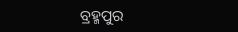ବ୍ରହ୍ମପୁର